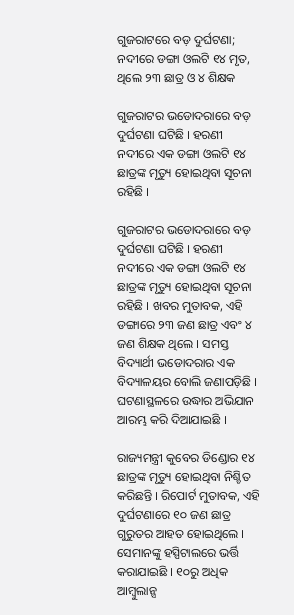ଗୁଜରାଟରେ ବଡ଼ ଦୁର୍ଘଟଣା; ନଦୀରେ ଡଙ୍ଗା ଓଲଟି ୧୪ ମୃତ, ଥିଲେ ୨୩ ଛାତ୍ର ଓ ୪ ଶିକ୍ଷକ

ଗୁଜରାଟର ଭଡୋଦରାରେ ବଡ଼ ଦୁର୍ଘଟଣା ଘଟିଛି । ହରଣୀ ନଦୀରେ ଏକ ଡଙ୍ଗା ଓଲଟି ୧୪ ଛାତ୍ରଙ୍କ ମୃତ୍ୟୁ ହୋଇଥିବା ସୂଚନା ରହିଛି ।

ଗୁଜରାଟର ଭଡୋଦରାରେ ବଡ଼ ଦୁର୍ଘଟଣା ଘଟିଛି । ହରଣୀ ନଦୀରେ ଏକ ଡଙ୍ଗା ଓଲଟି ୧୪ ଛାତ୍ରଙ୍କ ମୃତ୍ୟୁ ହୋଇଥିବା ସୂଚନା ରହିଛି । ଖବର ମୁତାବକ, ଏହି ଡଙ୍ଗାରେ ୨୩ ଜଣ ଛାତ୍ର ଏବଂ ୪ ଜଣ ଶିକ୍ଷକ ଥିଲେ । ସମସ୍ତ ବିଦ୍ୟାର୍ଥୀ ଭଡୋଦରାର ଏକ ବିଦ୍ୟାଳୟର ବୋଲି ଜଣାପଡ଼ିଛି । ଘଟଣାସ୍ଥଳରେ ଉଦ୍ଧାର ଅଭିଯାନ ଆରମ୍ଭ କରି ଦିଆଯାଇଛି ।

ରାଜ୍ୟମନ୍ତ୍ରୀ କୁବେର ଡିଣ୍ଡୋର ୧୪ ଛାତ୍ରଙ୍କ ମୃତ୍ୟୁ ହୋଇଥିବା ନିଶ୍ଚିତ କରିଛନ୍ତି । ରିପୋର୍ଟ ମୁତାବକ, ଏହି ଦୁର୍ଘଟଣାରେ ୧୦ ଜଣ ଛାତ୍ର ଗୁରୁତର ଆହତ ହୋଇଥିଲେ । ସେମାନଙ୍କୁ ହସ୍ପିଟାଲରେ ଭର୍ତ୍ତି କରାଯାଇଛି । ୧୦ରୁ ଅଧିକ ଆମ୍ବୁଲାନ୍ସ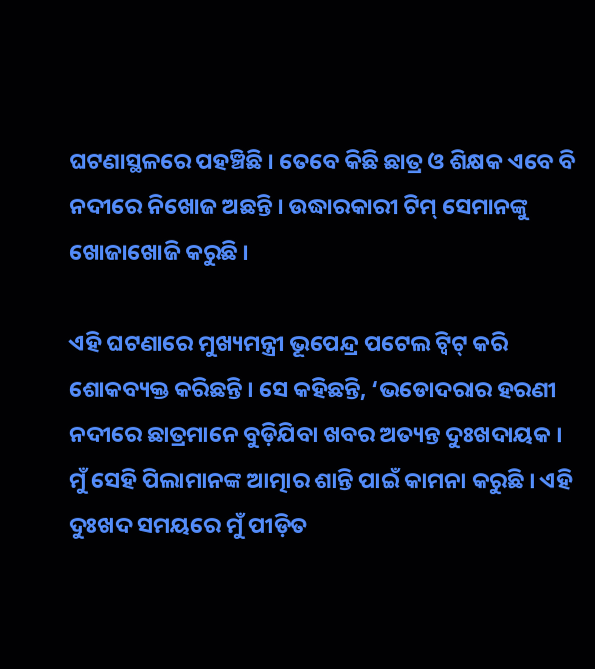ଘଟଣାସ୍ଥଳରେ ପହଞ୍ଚିଛି । ତେବେ କିଛି ଛାତ୍ର ଓ ଶିକ୍ଷକ ଏବେ ବି ନଦୀରେ ନିଖୋଜ ଅଛନ୍ତି । ଉଦ୍ଧାରକାରୀ ଟିମ୍‌ ସେମାନଙ୍କୁ ଖୋଜାଖୋଜି କରୁଛି ।

ଏହି ଘଟଣାରେ ମୁଖ୍ୟମନ୍ତ୍ରୀ ଭୂପେନ୍ଦ୍ର ପଟେଲ ଟ୍ଵିଟ୍‌ କରି ଶୋକବ୍ୟକ୍ତ କରିଛନ୍ତି । ସେ କହିଛନ୍ତି, ‘ଭଡୋଦରାର ହରଣୀ ନଦୀରେ ଛାତ୍ରମାନେ ବୁଡ଼ିଯିବା ଖବର ଅତ୍ୟନ୍ତ ଦୁଃଖଦାୟକ । ମୁଁ ସେହି ପିଲାମାନଙ୍କ ଆତ୍ମାର ଶାନ୍ତି ପାଇଁ କାମନା କରୁଛି । ଏହି ଦୁଃଖଦ ସମୟରେ ମୁଁ ପୀଡ଼ିତ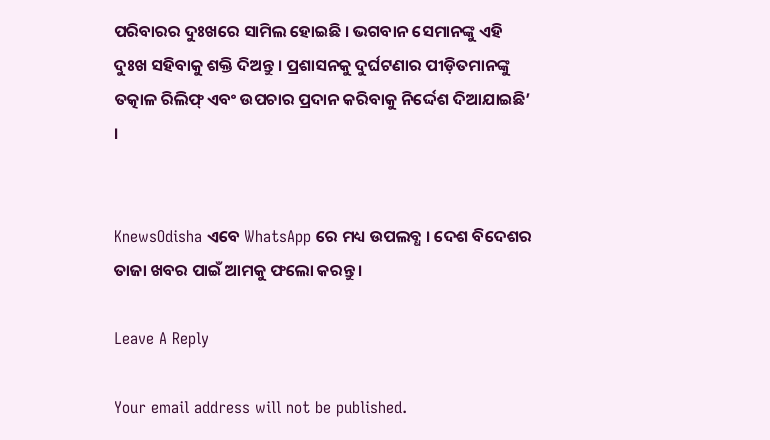ପରିବାରର ଦୁଃଖରେ ସାମିଲ ହୋଇଛି । ଭଗବାନ ସେମାନଙ୍କୁ ଏହି ଦୁଃଖ ସହିବାକୁ ଶକ୍ତି ଦିଅନ୍ତୁ । ପ୍ରଶାସନକୁ ଦୁର୍ଘଟଣାର ପୀଡ଼ିତମାନଙ୍କୁ ତତ୍କାଳ ରିଲିଫ୍‌ ଏବଂ ଉପଚାର ପ୍ରଦାନ କରିବାକୁ ନିର୍ଦ୍ଦେଶ ଦିଆଯାଇଛି’ ।


KnewsOdisha ଏବେ WhatsApp ରେ ମଧ୍ୟ ଉପଲବ୍ଧ । ଦେଶ ବିଦେଶର ତାଜା ଖବର ପାଇଁ ଆମକୁ ଫଲୋ କରନ୍ତୁ ।

Leave A Reply

Your email address will not be published.